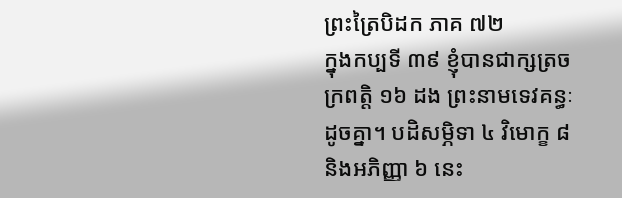ព្រះត្រៃបិដក ភាគ ៧២
ក្នុងកប្បទី ៣៩ ខ្ញុំបានជាក្សត្រចក្រពត្តិ ១៦ ដង ព្រះនាមទេវគន្ធៈដូចគ្នា។ បដិសម្ភិទា ៤ វិមោក្ខ ៨ និងអភិញ្ញា ៦ នេះ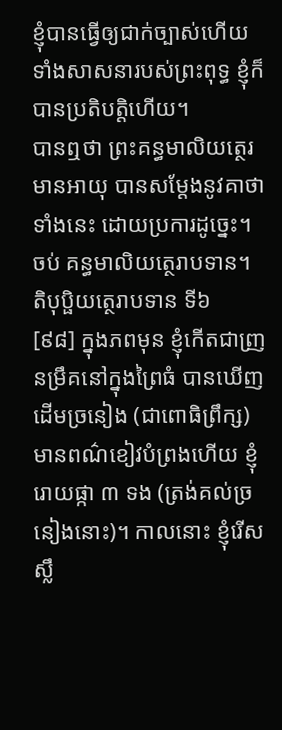ខ្ញុំបានធ្វើឲ្យជាក់ច្បាស់ហើយ ទាំងសាសនារបស់ព្រះពុទ្ធ ខ្ញុំក៏បានប្រតិបត្តិហើយ។
បានឮថា ព្រះគន្ធមាលិយត្ថេរមានអាយុ បានសម្តែងនូវគាថាទាំងនេះ ដោយប្រការដូច្នេះ។
ចប់ គន្ធមាលិយត្ថេរាបទាន។
តិបុប្ផិយត្ថេរាបទាន ទី៦
[៩៨] ក្នុងភពមុន ខ្ញុំកើតជាញ្រនម្រឹគនៅក្នុងព្រៃធំ បានឃើញដើមច្រនៀង (ជាពោធិព្រឹក្ស) មានពណ៌ខៀវបំព្រងហើយ ខ្ញុំរោយផ្កា ៣ ទង (ត្រង់គល់ច្រនៀងនោះ)។ កាលនោះ ខ្ញុំរើសស្លឹ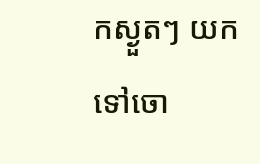កស្ងួតៗ យកទៅចោ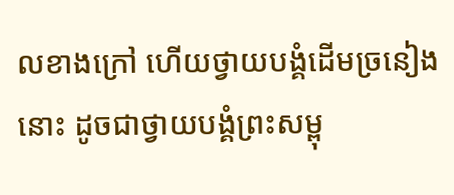លខាងក្រៅ ហើយថ្វាយបង្គំដើមច្រនៀងនោះ ដូចជាថ្វាយបង្គំព្រះសម្ពុ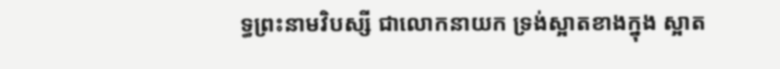ទ្ធព្រះនាមវិបស្សី ជាលោកនាយក ទ្រង់ស្អាតខាងក្នុង ស្អាត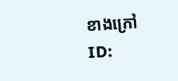ខាងក្រៅ
ID: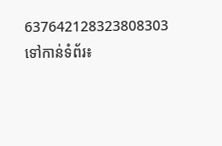637642128323808303
ទៅកាន់ទំព័រ៖